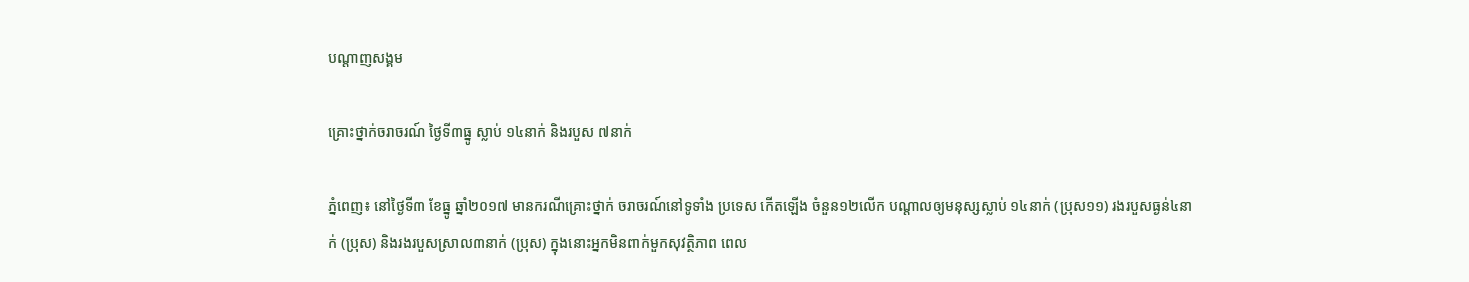បណ្តាញសង្គម

គ្រោះថ្នាក់ចរាចរណ៍ ថ្ងៃទី៣ធ្នូ ស្លាប់ ១៤នាក់ និងរបួស ៧នាក់

ភ្នំពេញ៖ នៅថ្ងៃទី៣ ខែធ្នូ ឆ្នាំ២០១៧ មានករណីគ្រោះថ្នាក់ ចរាចរណ៍នៅទូទាំង ប្រទេស កើតឡើង ចំនួន១២លើក បណ្តាលឲ្យមនុស្សស្លាប់ ១៤នាក់ (ប្រុស១១) រងរបួសធ្ងន់៤នាក់ (ប្រុស) និងរងរបួសស្រាល៣នាក់ (ប្រុស) ក្នុងនោះអ្នកមិនពាក់មួកសុវត្ថិភាព ពេល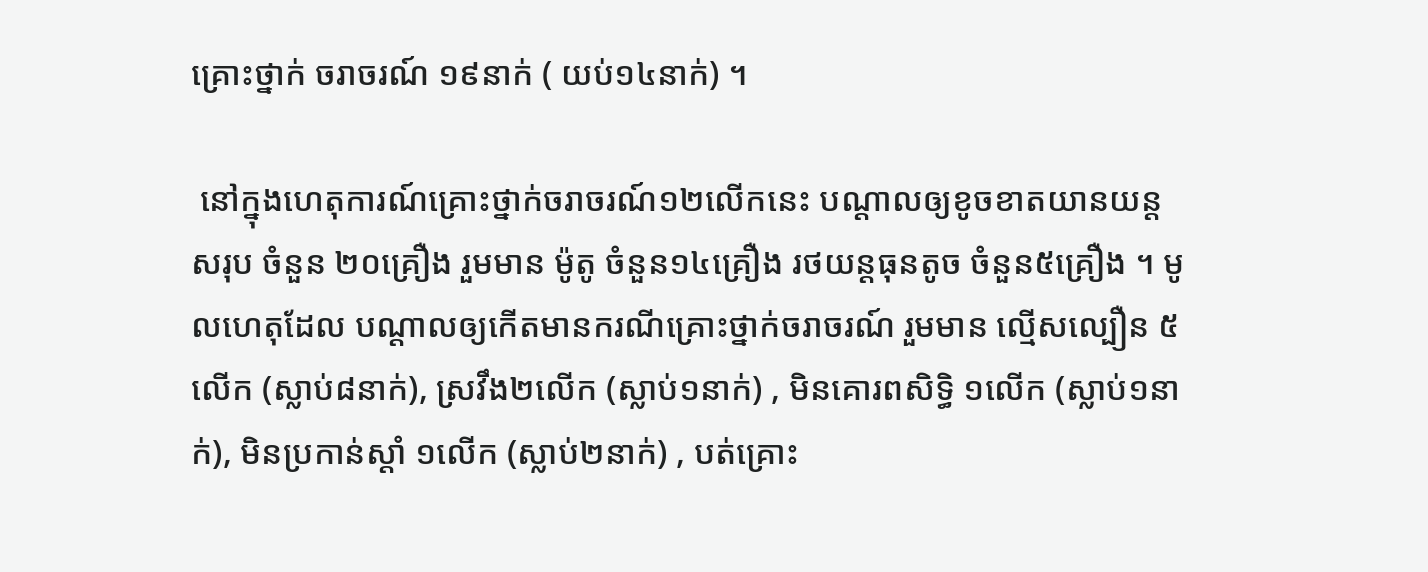គ្រោះថ្នាក់ ចរាចរណ៍ ១៩នាក់ ( យប់១៤នាក់) ។

 នៅក្នុងហេតុការណ៍គ្រោះថ្នាក់ចរាចរណ៍១២លើកនេះ បណ្តាលឲ្យខូចខាតយានយន្ត សរុប ចំនួន ២០គ្រឿង រួមមាន ម៉ូតូ ចំនួន១៤គ្រឿង រថយន្តធុនតូច ចំនួន៥គ្រឿង ។ មូលហេតុដែល បណ្តាលឲ្យកើតមានករណីគ្រោះថ្នាក់ចរាចរណ៍ រួមមាន ល្មើសល្បឿន ៥លើក (ស្លាប់៨នាក់), ស្រវឹង២លើក (ស្លាប់១នាក់) , មិនគោរពសិទ្ធិ ១លើក (ស្លាប់១នាក់), មិនប្រកាន់ស្តាំ ១លើក (ស្លាប់២នាក់) , បត់គ្រោះ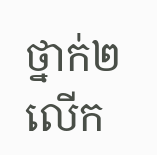ថ្នាក់២លើក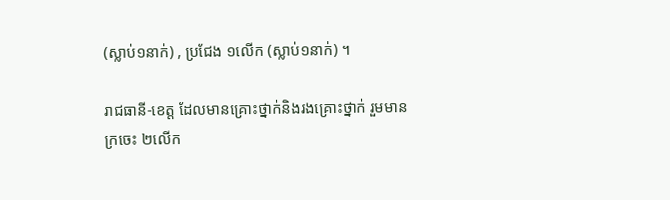(ស្លាប់១នាក់) , ប្រជែង ១លើក (ស្លាប់១នាក់) ។

រាជធានី-ខេត្ត ដែលមានគ្រោះថ្នាក់និងរងគ្រោះថ្នាក់ រួមមានក្រចេះ ២លើក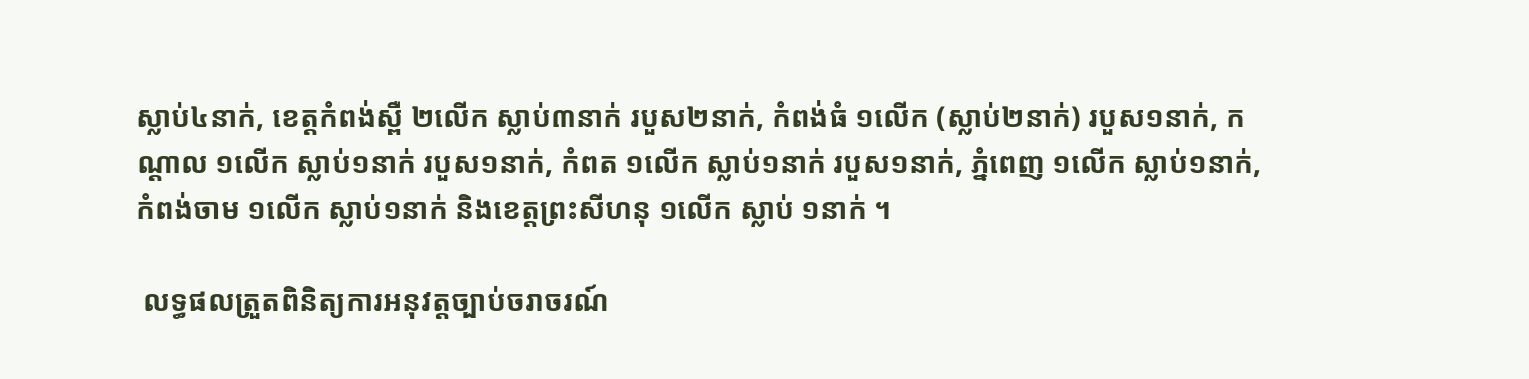ស្លាប់៤នាក់, ខេត្តកំពង់ស្ពឺ ២លើក ស្លាប់៣នាក់ របួស២នាក់, កំពង់ធំ ១លើក (ស្លាប់២នាក់) របួស១នាក់, កណ្តាល ១លើក ស្លាប់១នាក់ របួស១នាក់, កំពត ១លើក ស្លាប់១នាក់ របួស១នាក់, ភ្នំពេញ ១លើក ស្លាប់១នាក់, កំពង់ចាម ១លើក ស្លាប់១នាក់ និងខេត្តព្រះសីហនុ ១លើក ស្លាប់ ១នាក់ ។

 លទ្ធផលត្រួតពិនិត្យការអនុវត្តច្បាប់ចរាចរណ៍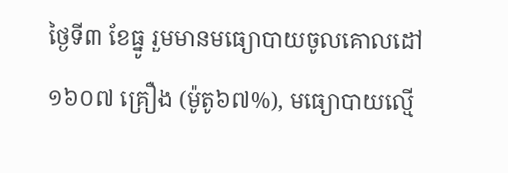ថ្ងៃទី៣ ខែធ្នូ រួមមានមធ្យោបាយចូលគោលដៅ ១៦០៧ គ្រឿង (ម៉ូតូ៦៧%), មធ្យោបាយល្មើ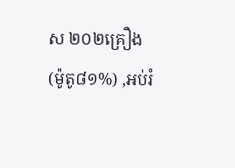ស ២០២គ្រឿង (ម៉ូតូ៨១%) ,អប់រំ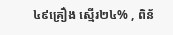៤៩គ្រឿង ស្មើរ២៤% , ពិន័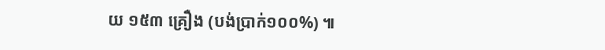យ ១៥៣ គ្រឿង (បង់ប្រាក់១០០%) ៕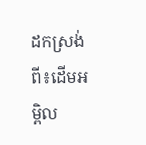ដកស្រង់ពី៖ដើមអម្ពិល